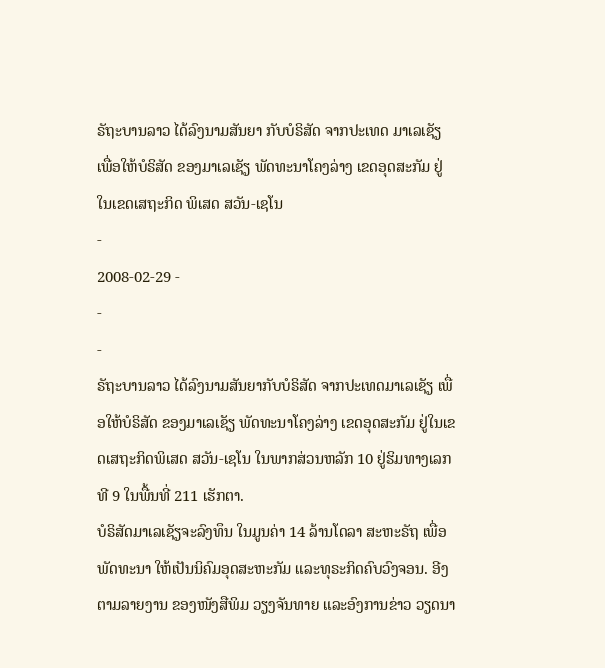ຣັຖະບານລາວ ໄດ້ລົງນາມສັນຍາ ກັບບໍຣິສັດ ຈາກປະເທດ ມາເລເຊັຽ ເພື່ອໃຫ້ບໍຣິສັດ ຂອງມາເລເຊັຽ ພັດທະນາໂຄງລ່າງ ເຂດອຸດສະກັມ ຢູ່ໃນເຂດເສຖະກິດ ພິເສດ ສວັນ-ເຊໂນ
-
2008-02-29 -
-
-
ຣັຖະບານລາວ ໄດ້ລົງນາມສັນຍາກັບບໍຣິສັດ ຈາກປະເທດມາເລເຊັຽ ເພື່ອໃຫ້ບໍຣິສັດ ຂອງມາເລເຊັຽ ພັດທະນາໂຄງລ່າງ ເຂດອຸດສະກັມ ຢູ່ໃນເຂດເສຖະກິດພິເສດ ສວັນ-ເຊໂນ ໃນພາກສ່ວນຫລັກ 10 ຢູ່ຮິມທາງເລກທີ 9 ໃນພື້ນທີ່ 211 ເຮັກຕາ.
ບໍຣິສັດມາເລເຊັຽຈະລົງທຶນ ໃນມູນຄ່າ 14 ລ້ານໂດລາ ສະຫະຣັຖ ເພື່ອພັດທະນາ ໃຫ້ເປັນນິຄົມອຸດສະຫະກັມ ແລະທຸຣະກິດຄົບວົງຈອນ. ອີງຕາມລາຍງານ ຂອງໜັງສືພິມ ວຽງຈັນທາຍ ແລະອົງການຂ່າວ ວຽດນາ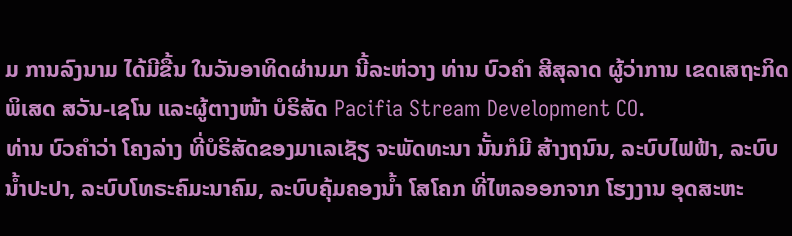ມ ການລົງນາມ ໄດ້ມີຂື້ນ ໃນວັນອາທິດຜ່ານມາ ນີ້ລະຫ່ວາງ ທ່ານ ບົວຄຳ ສີສຸລາດ ຜູ້ວ່າການ ເຂດເສຖະກິດພິເສດ ສວັນ-ເຊໂນ ແລະຜູ້ຕາງໜ້າ ບໍຣິສັດ Pacifia Stream Development CO.
ທ່ານ ບົວຄຳວ່າ ໂຄງລ່າງ ທີ່ບໍຣິສັດຂອງມາເລເຊັຽ ຈະພັດທະນາ ນັ້ນກໍມີ ສ້າງຖນົນ, ລະບົບໄຟຟ້າ, ລະບົບນ້ຳປະປາ, ລະບົບໂທຣະຄົມະນາຄົມ, ລະບົບຄຸ້ມຄອງນ້ຳ ໂສໂຄກ ທີ່ໄຫລອອກຈາກ ໂຮງງານ ອຸດສະຫະ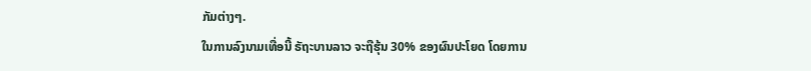ກັມຕ່າງໆ.
ໃນການລົງນາມເທື່ອນີ້ ຣັຖະບານລາວ ຈະຖືຮຸ້ນ 30% ຂອງຜົນປະໂຍດ ໂດຍການ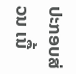ປະກອບສ່ວນ ເນື້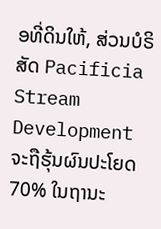ອທີ່ດິນໃຫ້, ສ່ວນບໍຣິສັດ Pacificia Stream Development ຈະຖືຮຸ້ນຜົນປະໂຍດ 70% ໃນຖານະ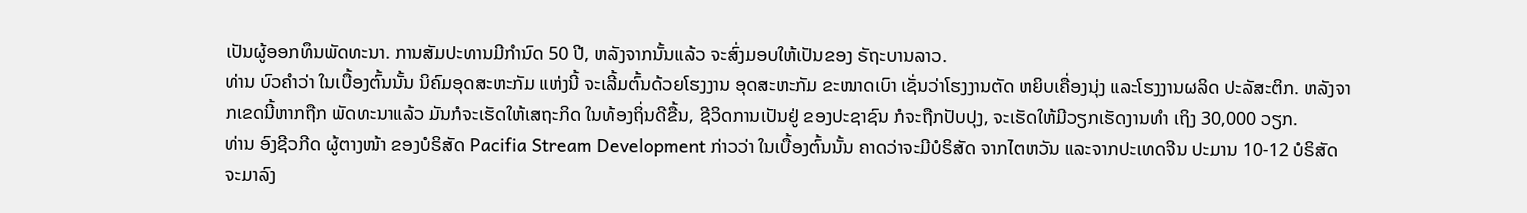ເປັນຜູ້ອອກທຶນພັດທະນາ. ການສັມປະທານມີກຳນົດ 50 ປີ, ຫລັງຈາກນັ້ນແລ້ວ ຈະສົ່ງມອບໃຫ້ເປັນຂອງ ຣັຖະບານລາວ.
ທ່ານ ບົວຄຳວ່າ ໃນເບື້ອງຕົ້ນນັ້ນ ນິຄົມອຸດສະຫະກັມ ແຫ່ງນີ້ ຈະເລີ້ມຕົ້ນດ້ວຍໂຮງງານ ອຸດສະຫະກັມ ຂະໜາດເບົາ ເຊັ່ນວ່າໂຮງງານຕັດ ຫຍິບເຄື່ອງນຸ່ງ ແລະໂຮງງານຜລິດ ປະລັສະຕິກ. ຫລັງຈາກເຂດນີ້ຫາກຖືກ ພັດທະນາແລ້ວ ມັນກໍຈະເຮັດໃຫ້ເສຖະກິດ ໃນທ້ອງຖິ່ນດີຂື້ນ, ຊີວິດການເປັນຢູ່ ຂອງປະຊາຊົນ ກໍຈະຖືກປັບປຸງ, ຈະເຮັດໃຫ້ມີວຽກເຮັດງານທຳ ເຖິງ 30,000 ວຽກ.
ທ່ານ ອົງຊີວກີດ ຜູ້ຕາງໜ້າ ຂອງບໍຣິສັດ Pacifia Stream Development ກ່າວວ່າ ໃນເບື້ອງຕົ້ນນັ້ນ ຄາດວ່າຈະມີບໍຣິສັດ ຈາກໄຕຫວັນ ແລະຈາກປະເທດຈີນ ປະມານ 10-12 ບໍຣິສັດ ຈະມາລົງ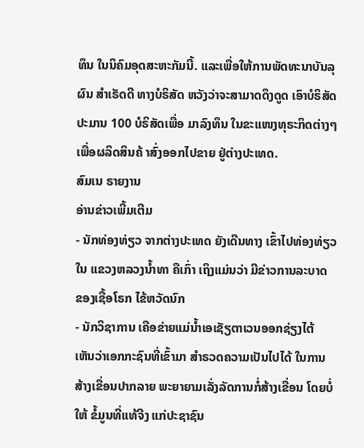ທຶນ ໃນນິຄົມອຸດສະຫະກັມນີ້. ແລະເພື່ອໃຫ້ການພັດທະນາບັນລຸຜົນ ສຳເຣັດດີ ທາງບໍຣິສັດ ຫວັງວ່າຈະສາມາດດຶງດູດ ເອົາບໍຣິສັດປະມານ 100 ບໍຣິສັດເພື່ອ ມາລົງທຶນ ໃນຂະແໜງທຸຣະກິດຕ່າງໆ ເພື່ອຜລິດສິນຄ້ າສົ່ງອອກໄປຂາຍ ຢູ່ຕ່າງປະເທດ.
ສົມເນ ຣາຍງານ
ອ່ານຂ່າວເພີ້ມເຕີມ
- ນັກທ່ອງທ່ຽວ ຈາກຕ່າງປະເທດ ຍັງເດີນທາງ ເຂົ້າໄປທ່ອງທ່ຽວ ໃນ ແຂວງຫລວງນ້ຳທາ ຄືເກົ່າ ເຖິງແມ່ນວ່າ ມີຂ່າວການລະບາດ ຂອງເຊື້ອໂຣກ ໄຂ້ຫວັດນົກ
- ນັກວິຊາການ ເຄືອຂ່າຍແມ່ນໍ້າເອເຊັຽຕາເວນອອກຊ່ຽງໄຕ້ ເຫັນວ່າເອກກະຊົນທີ່ເຂົ້າມາ ສໍາຣວດຄວາມເປັນໄປໄດ້ ໃນການສ້າງເຂື່ອນປາກລາຍ ພະຍາຍາມເລັ່ງລັດການກໍ່ສ້າງເຂື່ອນ ໂດຍບໍ່ໃຫ້ ຂໍ້ມູນທີ່ແທ້ຈີງ ແກ່ປະຊາຊົນ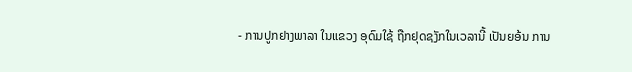- ການປູກຢາງພາລາ ໃນແຂວງ ອຸດົມໃຊ້ ຖືກຢຸດຊງັກໃນເວລານີ້ ເປັນຍອ້ນ ການ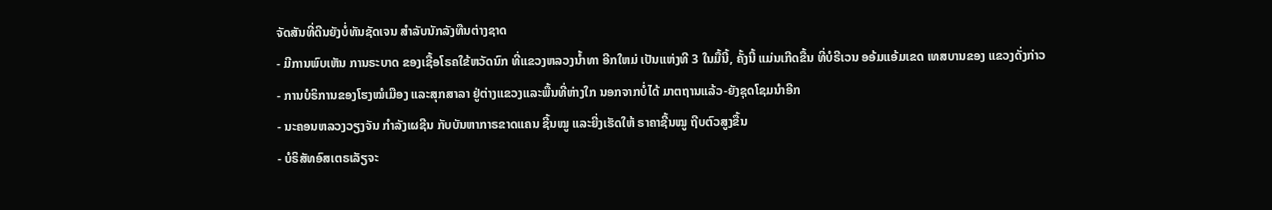ຈັດສັນທີ່ດີນຍັງບໍ່ທັນຊັດເຈນ ສຳລັບນັກລັງທືນຕ່າງຊາດ
- ມີການພົບເຫັນ ການຣະບາດ ຂອງເຊື້ອໂຣຄໃຂ້ຫວັດນົກ ທີ່ແຂວງຫລວງນ້ຳທາ ອີກໃຫມ່ ເປັນແຫ່ງທີ 3 ໃນມື້ນີ້, ຄັ້ງນີ້ ແມ່ນເກີດຂື້ນ ທີ່ບໍຣີເວນ ອອ້ມແອ້ມເຂດ ເທສບານຂອງ ແຂວງດັ່ງກ່າວ
- ການບໍຣິການຂອງໂຮງໝໍເມືອງ ແລະສຸກສາລາ ຢູ່ຕ່າງແຂວງແລະພື້ນທີ່ຫ່າງໃກ ນອກຈາກບໍ່ໄດ້ ມາຕຖານແລ້ວ-ຍັງຊຸດໂຊມນໍາອີກ
- ນະຄອນຫລວງວຽງຈັນ ກຳລັງເຜຊີນ ກັບບັນຫາກາຣຂາດແຄນ ຊີ້ນໝູ ແລະຍີ່ງເຮັດໃຫ້ ຣາຄາຊີ້ນໝູ ຖີບຕົວສູງຂື້ນ
- ບໍຣິສັທອົສເຕຣເລັຽຈະ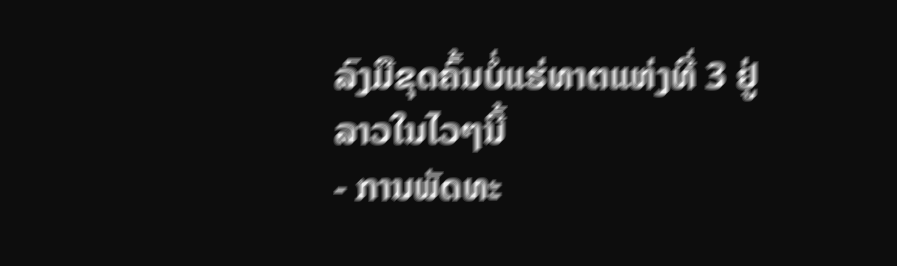ລົງມືຂຸດຄົ້ນບໍ່ແຮ່ທາຕແຫ່ງທີ່ 3 ຢູ່ລາວໃນໄວໆນີ້
- ການພັດທະ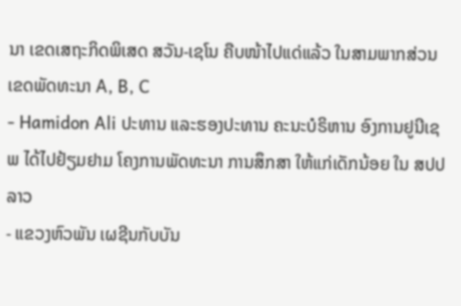ນາ ເຂດເສຖະກິດພິເສດ ສວັນ-ເຊໂນ ຄືບໜ້າໄປແດ່ແລ້ວ ໃນສາມພາກສ່ວນ ເຂດພັດທະນາ A, B, C
- Hamidon Ali ປະທານ ແລະຮອງປະທານ ຄະນະບໍຣິຫານ ອົງການຢູນີເຊພ ໄດ້ໄປຢ້ຽມຢາມ ໂຄງການພັດທະນາ ການສຶກສາ ໃຫ້ແກ່ເດັກນ້ອຍ ໃນ ສປປລາວ
- ແຂວງຫົວພັນ ເຜຊີນກັບບັນ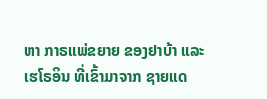ຫາ ກາຣແພ່ຂຍາຍ ຂອງຢາບ້າ ແລະເຮໂຣອິນ ທີ່ເຂົ້າມາຈາກ ຊາຍແດ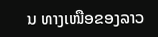ນ ທາງເໜືອຂອງລາວ